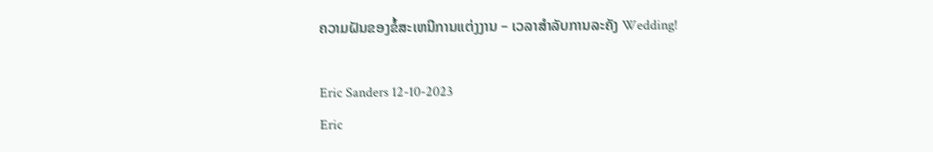ຄວາມຝັນຂອງຂໍ້ສະເຫນີການແຕ່ງງານ – ເວລາສໍາລັບການລະຄັງ Wedding!

Eric Sanders 12-10-2023
Eric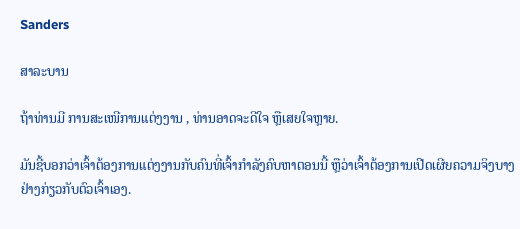Sanders

ສາລະບານ

ຖ້າທ່ານມີ ການສະເໜີການແຕ່ງງານ , ທ່ານອາດຈະດີໃຈ ຫຼືເສຍໃຈຫຼາຍ.

ມັນຊີ້ບອກວ່າເຈົ້າຕ້ອງການແຕ່ງງານກັບຄົນທີ່ເຈົ້າກຳລັງຄົບຫາຕອນນີ້ ຫຼືວ່າເຈົ້າຕ້ອງການເປີດເຜີຍຄວາມຈິງບາງຢ່າງກ່ຽວກັບຕົວເຈົ້າເອງ.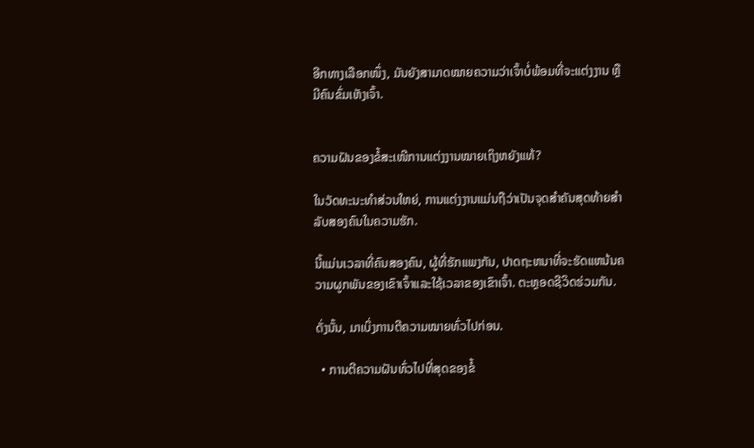ອີກທາງເລືອກໜຶ່ງ, ມັນຍັງສາມາດໝາຍຄວາມວ່າເຈົ້າບໍ່ພ້ອມທີ່ຈະແຕ່ງງານ ຫຼືມີຄົນຂົ່ມເຫັງເຈົ້າ.


ຄວາມຝັນຂອງຂໍ້ສະເໜີການແຕ່ງງານໝາຍເຖິງຫຍັງແທ້?

ໃນວັດທະນະທໍາສ່ວນໃຫຍ່, ການແຕ່ງງານແມ່ນຖືວ່າເປັນຈຸດສໍາຄັນສຸດທ້າຍສໍາລັບສອງຄົນໃນຄວາມຮັກ.

ນີ້ແມ່ນເວລາທີ່ຄົນສອງຄົນ, ຜູ້ທີ່ຮັກແພງກັນ, ປາດຖະຫນາທີ່ຈະຮັດແຫນ້ນຄວາມຜູກພັນຂອງເຂົາເຈົ້າແລະໃຊ້ເວລາຂອງເຂົາເຈົ້າ. ຕະຫຼອດຊີວິດຮ່ວມກັນ.

ດັ່ງນັ້ນ, ມາເບິ່ງການຕີຄວາມໝາຍທົ່ວໄປກ່ອນ.

  • ການຕີຄວາມຝັນທົ່ວໄປທີ່ສຸດຂອງຂໍ້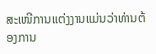ສະເໜີການແຕ່ງງານແມ່ນວ່າທ່ານຕ້ອງການ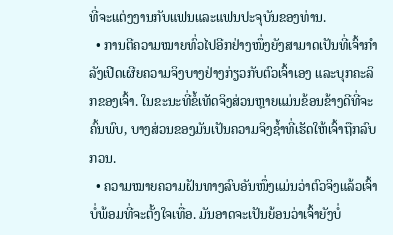ທີ່ຈະແຕ່ງງານກັບແຟນແລະແຟນປະຈຸບັນຂອງທ່ານ.
  • ການຕີຄວາມໝາຍທົ່ວໄປອີກຢ່າງໜຶ່ງຍັງສາມາດເປັນທີ່ເຈົ້າກຳລັງເປີດເຜີຍຄວາມຈິງບາງຢ່າງກ່ຽວກັບຕົວເຈົ້າເອງ ແລະບຸກຄະລິກຂອງເຈົ້າ. ໃນຂະນະທີ່ຂໍ້ເທັດຈິງສ່ວນຫຼາຍແມ່ນຂ້ອນຂ້າງດີທີ່ຈະຄົ້ນພົບ, ບາງສ່ວນຂອງມັນເປັນຄວາມຈິງຊ້ຳທີ່ເຮັດໃຫ້ເຈົ້າຖືກລົບກວນ.
  • ຄວາມໝາຍຄວາມຝັນທາງລົບອັນໜຶ່ງແມ່ນວ່າຕົວຈິງແລ້ວເຈົ້າບໍ່ພ້ອມທີ່ຈະຕັ້ງໃຈເທື່ອ. ມັນອາດຈະເປັນຍ້ອນວ່າເຈົ້າຍັງບໍ່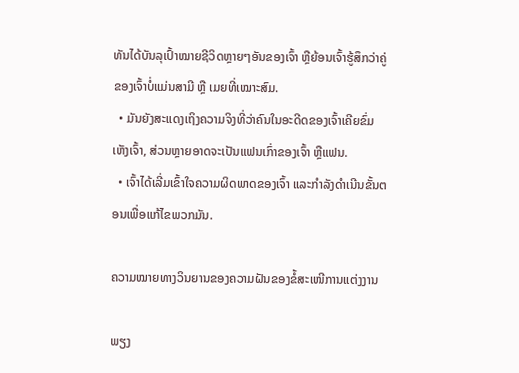ທັນໄດ້ບັນລຸເປົ້າໝາຍຊີວິດຫຼາຍໆອັນຂອງເຈົ້າ ຫຼືຍ້ອນເຈົ້າຮູ້ສຶກວ່າຄູ່ຂອງເຈົ້າບໍ່ແມ່ນສາມີ ຫຼື ເມຍທີ່ເໝາະສົມ.
  • ມັນຍັງສະແດງເຖິງຄວາມຈິງທີ່ວ່າຄົນໃນອະດີດຂອງເຈົ້າເຄີຍຂົ່ມເຫັງເຈົ້າ, ສ່ວນຫຼາຍອາດຈະເປັນແຟນເກົ່າຂອງເຈົ້າ ຫຼືແຟນ.
  • ເຈົ້າໄດ້ເລີ່ມເຂົ້າໃຈຄວາມຜິດພາດຂອງເຈົ້າ ແລະກຳລັງດຳເນີນຂັ້ນຕອນເພື່ອແກ້ໄຂພວກມັນ.

ຄວາມໝາຍທາງວິນຍານຂອງຄວາມຝັນຂອງຂໍ້ສະເໜີການແຕ່ງງານ

ພຽງ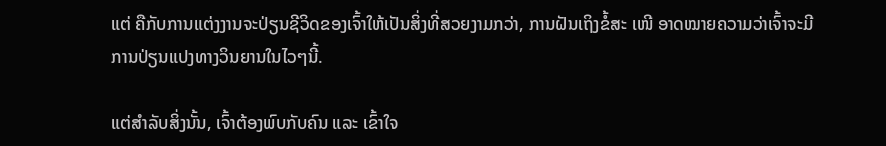ແຕ່ ຄືກັບການແຕ່ງງານຈະປ່ຽນຊີວິດຂອງເຈົ້າໃຫ້ເປັນສິ່ງທີ່ສວຍງາມກວ່າ, ການຝັນເຖິງຂໍ້ສະ ເໜີ ອາດໝາຍຄວາມວ່າເຈົ້າຈະມີການປ່ຽນແປງທາງວິນຍານໃນໄວໆນີ້.

ແຕ່ສຳລັບສິ່ງນັ້ນ, ເຈົ້າຕ້ອງພົບກັບຄົນ ແລະ ເຂົ້າໃຈ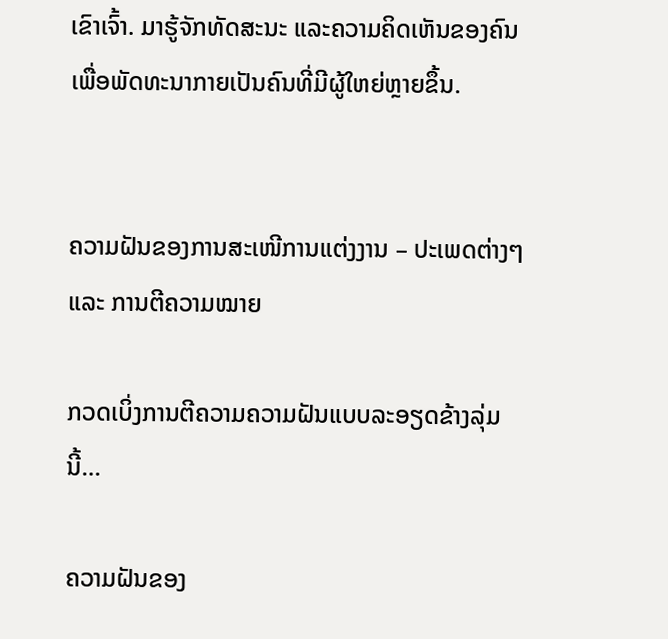ເຂົາເຈົ້າ. ມາຮູ້ຈັກທັດສະນະ ແລະຄວາມຄິດເຫັນຂອງຄົນເພື່ອພັດທະນາກາຍເປັນຄົນທີ່ມີຜູ້ໃຫຍ່ຫຼາຍຂຶ້ນ.


ຄວາມຝັນຂອງການສະເໜີການແຕ່ງງານ – ປະເພດຕ່າງໆ ແລະ ການຕີຄວາມໝາຍ

ກວດເບິ່ງການຕີຄວາມຄວາມຝັນແບບລະອຽດຂ້າງລຸ່ມນີ້…

ຄວາມຝັນຂອງ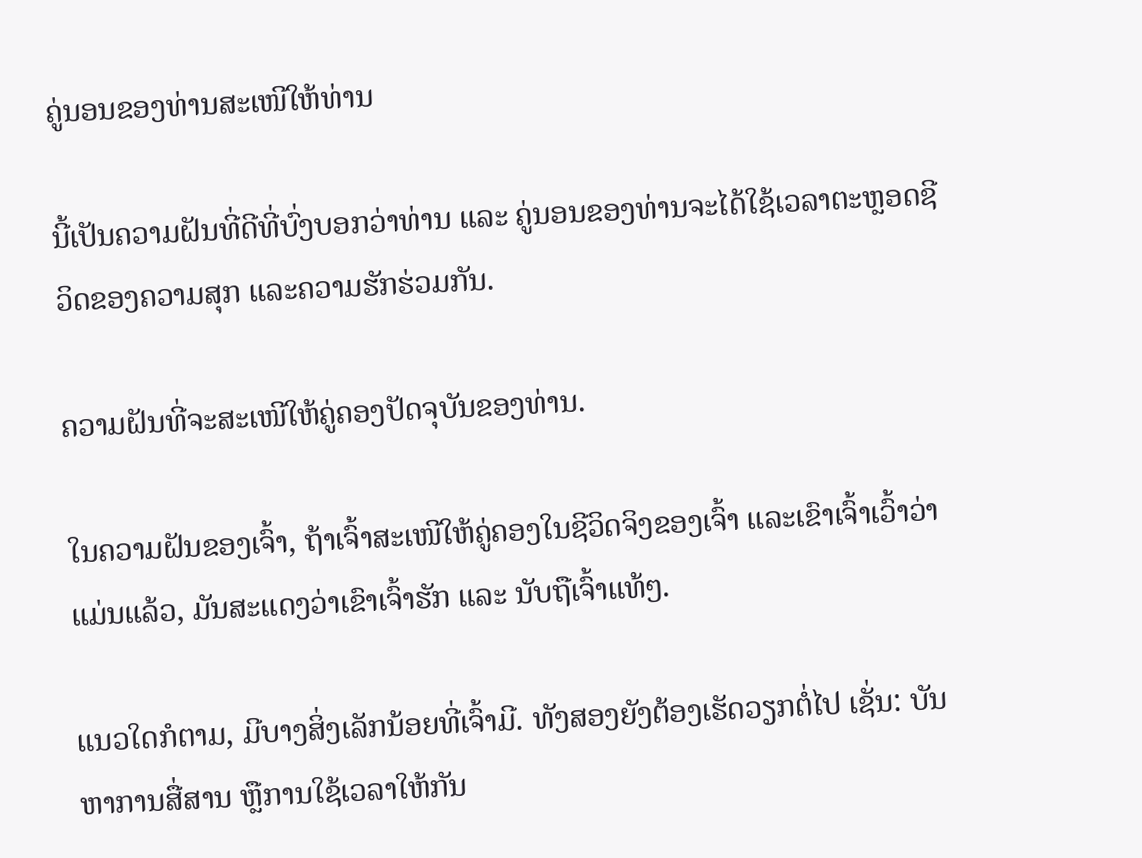ຄູ່ນອນຂອງທ່ານສະເໜີໃຫ້ທ່ານ

ນີ້ເປັນຄວາມຝັນທີ່ດີທີ່ບົ່ງບອກວ່າທ່ານ ແລະ ຄູ່ນອນຂອງທ່ານຈະໄດ້ໃຊ້ເວລາຕະຫຼອດຊີວິດຂອງຄວາມສຸກ ແລະຄວາມຮັກຮ່ວມກັນ.

ຄວາມຝັນທີ່ຈະສະເໜີໃຫ້ຄູ່ຄອງປັດຈຸບັນຂອງທ່ານ.

ໃນຄວາມຝັນຂອງເຈົ້າ, ຖ້າເຈົ້າສະເໜີໃຫ້ຄູ່ຄອງໃນຊີວິດຈິງຂອງເຈົ້າ ແລະເຂົາເຈົ້າເວົ້າວ່າແມ່ນແລ້ວ, ມັນສະແດງວ່າເຂົາເຈົ້າຮັກ ແລະ ນັບຖືເຈົ້າແທ້ໆ.

ແນວໃດກໍຕາມ, ມີບາງສິ່ງເລັກນ້ອຍທີ່ເຈົ້າມີ. ທັງສອງຍັງຕ້ອງເຮັດວຽກຕໍ່ໄປ ເຊັ່ນ: ບັນຫາການສື່ສານ ຫຼືການໃຊ້ເວລາໃຫ້ກັນ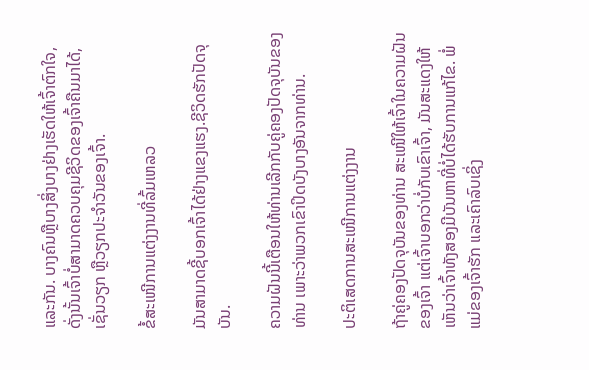ແລະກັນ. ບາງຄົນຫຼືບາງສິ່ງບາງຢ່າງເຮັດໃຫ້ເຈົ້າຕົກໃຈ, ດັ່ງນັ້ນເຈົ້າບໍ່ສາມາດຄວບຄຸມຊີວິດຂອງເຈົ້າຄືນມາໄດ້, ເຊັ່ນວຽກ ຫຼືວຽກປະຈຳວັນຂອງເຈົ້າ.

ຂໍ້ສະເໜີການແຕ່ງງານທີ່ລົ້ມເຫລວ

ມັນສາມາດຊີ້ບອກເຈົ້າໄດ້ຢ່າງແຂງແຮງ.ຊີວິດຮັກປັດຈຸບັນ.

ຄວາມຝັນນີ້ເຕືອນໃຫ້ທ່ານເລີກກັບຄູ່ຄອງປັດຈຸບັນຂອງທ່ານ ເພາະວ່າພວກເຂົາປິດບັງບາງອັນຈາກທ່ານ.

ປະຕິເສດການສະເໜີການແຕ່ງງານ

ຖ້າຄູ່ຄອງປັດຈຸບັນຂອງທ່ານ ສະເໜີໃຫ້ເຈົ້າໃນຄວາມຝັນຂອງເຈົ້າ ແຕ່ເຈົ້າບອກວ່າບໍ່ກັບເຂົາເຈົ້າ, ມັນສະແດງໃຫ້ເຫັນວ່າເຈົ້າທັງສອງມີບັນຫາທີ່ບໍ່ໄດ້ຮັບການແກ້ໄຂ. ພໍ່ແມ່ຂອງເຈົ້າຮັກ ແລະເຄົາລົບເຊິ່ງ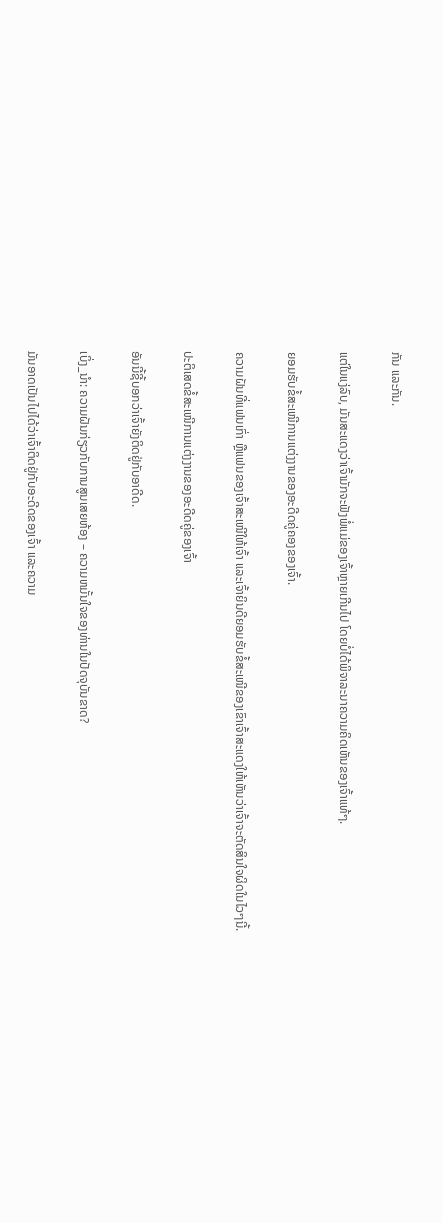ກັນ ແລະກັນ.

ແຕ່ໃນແງ່ລົບ, ມັນສະແດງວ່າເຈົ້າມັກຈະຟັງພໍ່ແມ່ຂອງເຈົ້າຫຼາຍເກີນໄປ ໂດຍບໍ່ໄດ້ພິຈາລະນາຄວາມຄິດເຫັນຂອງເຈົ້າແທ້ໆ.

ຍອມຮັບຂໍ້ສະເໜີການແຕ່ງງານຂອງອະດີດຄູ່ຄອງຂອງເຈົ້າ.

ຄວາມຝັນທີ່ແຟນເກົ່າ ຫຼືແຟນຂອງເຈົ້າສະເໜີໃຫ້ເຈົ້າ ແລະເຈົ້າຍິນດີຍອມຮັບຂໍ້ສະເໜີຂອງເຂົາເຈົ້າສະແດງໃຫ້ເຫັນວ່າເຈົ້າຈະຕັດສິນໃຈຜິດໃນໄວໆນີ້.

ປະຕິເສດຂໍ້ສະເໜີການແຕ່ງງານຂອງອະດີດຄູ່ຂອງເຈົ້າ

ອັນນີ້ຊີ້ບອກວ່າເຈົ້າຍັງຕິດຢູ່ກັບອາດີດ.

ເບິ່ງ_ນຳ: ຄວາມຝັນກ່ຽວກັບການສູນເສຍຫ້ອງ – ຄວາມຫມັ້ນໃຈຂອງທ່ານໃນປັດຈຸບັນຂາດ?

ມັນອາດເປັນໄປໄດ້ວ່າເຈົ້າຕິດຢູ່ກັບອະດີດຂອງເຈົ້າ ແລະຄວາມ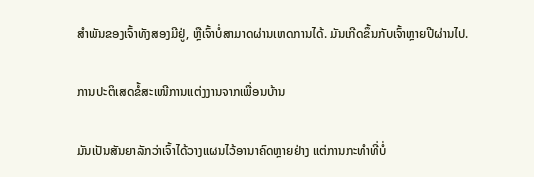ສໍາພັນຂອງເຈົ້າທັງສອງມີຢູ່, ຫຼືເຈົ້າບໍ່ສາມາດຜ່ານເຫດການໄດ້. ມັນເກີດຂຶ້ນກັບເຈົ້າຫຼາຍປີຜ່ານໄປ.

ການປະຕິເສດຂໍ້ສະເໜີການແຕ່ງງານຈາກເພື່ອນບ້ານ

ມັນເປັນສັນຍາລັກວ່າເຈົ້າໄດ້ວາງແຜນໄວ້ອານາຄົດຫຼາຍຢ່າງ ແຕ່ການກະທຳທີ່ບໍ່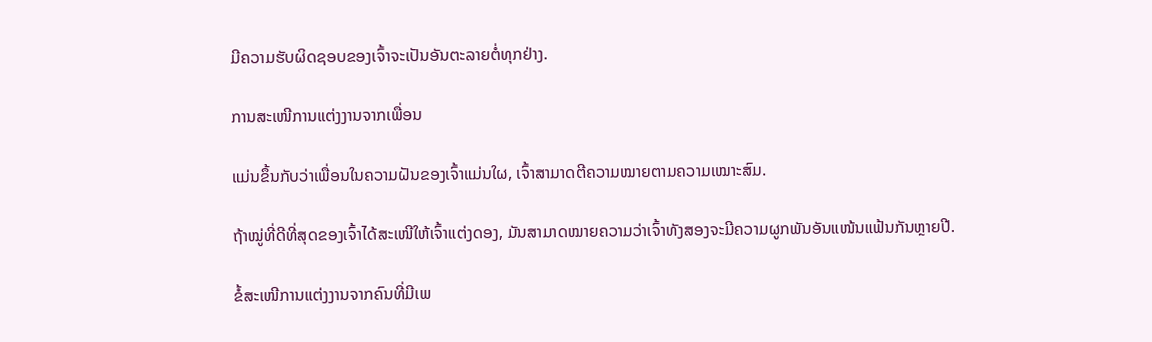ມີຄວາມຮັບຜິດຊອບຂອງເຈົ້າຈະເປັນອັນຕະລາຍຕໍ່ທຸກຢ່າງ.

ການສະເໜີການແຕ່ງງານຈາກເພື່ອນ

ແມ່ນຂຶ້ນກັບວ່າເພື່ອນໃນຄວາມຝັນຂອງເຈົ້າແມ່ນໃຜ, ເຈົ້າສາມາດຕີຄວາມໝາຍຕາມຄວາມເໝາະສົມ.

ຖ້າໝູ່ທີ່ດີທີ່ສຸດຂອງເຈົ້າໄດ້ສະເໜີໃຫ້ເຈົ້າແຕ່ງດອງ, ມັນສາມາດໝາຍຄວາມວ່າເຈົ້າທັງສອງຈະມີຄວາມຜູກພັນອັນແໜ້ນແຟ້ນກັນຫຼາຍປີ.

ຂໍ້ສະເໜີການແຕ່ງງານຈາກຄົນທີ່ມີເພ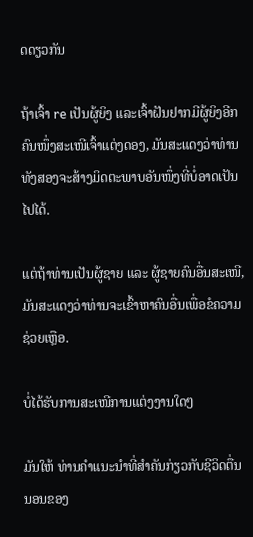ດດຽວກັນ

ຖ້າເຈົ້າ re ເປັນຜູ້ຍິງ ແລະເຈົ້າຝັນຢາກມີຜູ້ຍິງອີກຄົນໜຶ່ງສະເໜີເຈົ້າແຕ່ງດອງ, ມັນສະແດງວ່າທ່ານທັງສອງຈະສ້າງມິດຕະພາບອັນໜຶ່ງທີ່ບໍ່ອາດເປັນໄປໄດ້.

ແຕ່ຖ້າທ່ານເປັນຜູ້ຊາຍ ແລະ ຜູ້ຊາຍຄົນອື່ນສະເໜີ, ມັນສະແດງວ່າທ່ານຈະເຂົ້າຫາຄົນອື່ນເພື່ອຂໍຄວາມຊ່ວຍເຫຼືອ.

ບໍ່ໄດ້ຮັບການສະເໜີການແຕ່ງງານໃດໆ

ມັນໃຫ້ ທ່ານຄໍາແນະນໍາທີ່ສໍາຄັນກ່ຽວກັບຊີວິດຕື່ນນອນຂອງ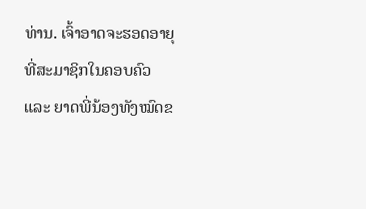ທ່ານ. ເຈົ້າອາດຈະຮອດອາຍຸທີ່ສະມາຊິກໃນຄອບຄົວ ແລະ ຍາດພີ່ນ້ອງທັງໝົດຂ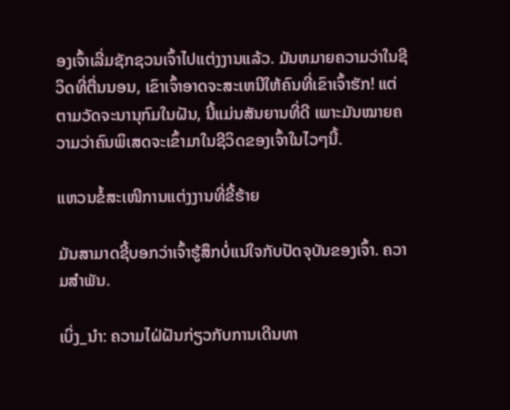ອງເຈົ້າເລີ່ມຊັກຊວນເຈົ້າໄປແຕ່ງງານແລ້ວ. ມັນຫມາຍຄວາມວ່າໃນຊີວິດທີ່ຕື່ນນອນ, ເຂົາເຈົ້າອາດຈະສະເຫນີໃຫ້ຄົນທີ່ເຂົາເຈົ້າຮັກ! ແຕ່ຕາມວັດຈະນານຸກົມໃນຝັນ, ນີ້ແມ່ນສັນຍານທີ່ດີ ເພາະມັນໝາຍຄວາມວ່າຄົນພິເສດຈະເຂົ້າມາໃນຊີວິດຂອງເຈົ້າໃນໄວໆນີ້.

ແຫວນຂໍ້ສະເໜີການແຕ່ງງານທີ່ຂີ້ຮ້າຍ

ມັນສາມາດຊີ້ບອກວ່າເຈົ້າຮູ້ສຶກບໍ່ແນ່ໃຈກັບປັດຈຸບັນຂອງເຈົ້າ. ຄວາມສຳພັນ.

ເບິ່ງ_ນຳ: ຄວາມໄຝ່ຝັນກ່ຽວກັບການເດີນທາ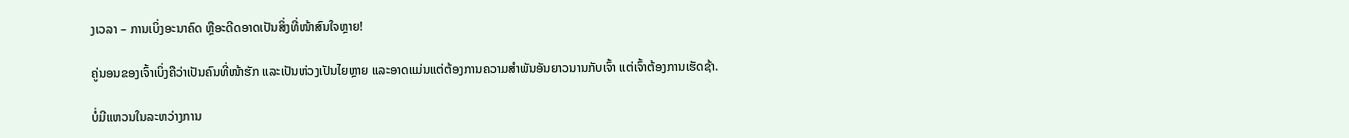ງເວລາ – ການເບິ່ງອະນາຄົດ ຫຼືອະດີດອາດເປັນສິ່ງທີ່ໜ້າສົນໃຈຫຼາຍ!

ຄູ່ນອນຂອງເຈົ້າເບິ່ງຄືວ່າເປັນຄົນທີ່ໜ້າຮັກ ແລະເປັນຫ່ວງເປັນໄຍຫຼາຍ ແລະອາດແມ່ນແຕ່ຕ້ອງການຄວາມສຳພັນອັນຍາວນານກັບເຈົ້າ ແຕ່ເຈົ້າຕ້ອງການເຮັດຊ້າ.

ບໍ່ມີແຫວນໃນລະຫວ່າງການ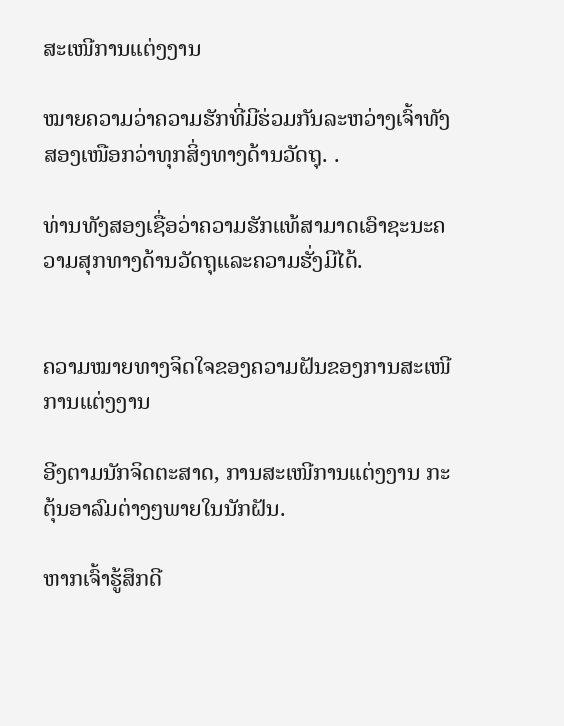ສະເໜີການແຕ່ງງານ

ໝາຍຄວາມວ່າຄວາມຮັກທີ່ມີຮ່ວມກັນລະຫວ່າງເຈົ້າທັງສອງເໜືອກວ່າທຸກສິ່ງທາງດ້ານວັດຖຸ. .

ທ່ານທັງສອງເຊື່ອວ່າຄວາມຮັກແທ້ສາມາດເອົາຊະນະຄວາມສຸກທາງດ້ານວັດຖຸແລະຄວາມຮັ່ງມີໄດ້.


ຄວາມໝາຍທາງຈິດໃຈຂອງຄວາມຝັນຂອງການສະເໜີການແຕ່ງງານ

ອີງຕາມນັກຈິດຕະສາດ, ການສະເໜີການແຕ່ງງານ ກະຕຸ້ນອາລົມຕ່າງໆພາຍໃນນັກຝັນ.

ຫາກເຈົ້າຮູ້ສຶກດີ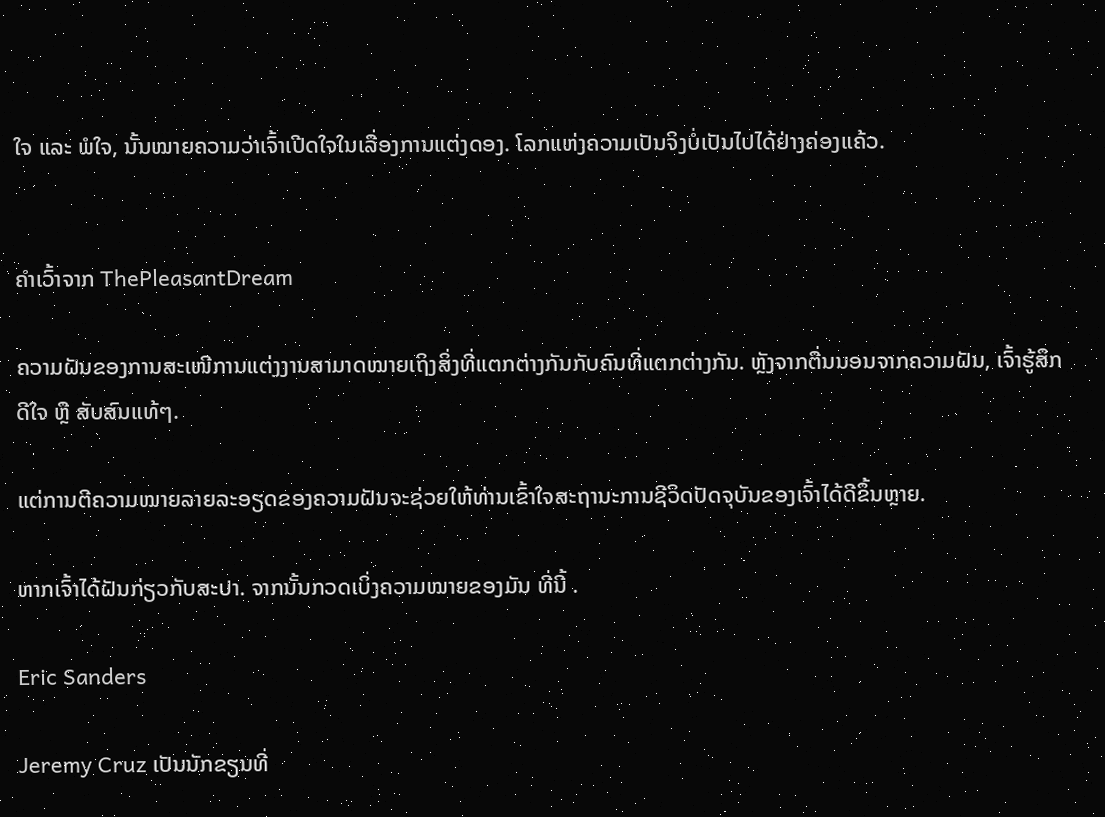ໃຈ ແລະ ພໍໃຈ, ນັ້ນໝາຍຄວາມວ່າເຈົ້າເປີດໃຈໃນເລື່ອງການແຕ່ງດອງ. ໂລກແຫ່ງຄວາມເປັນຈິງບໍ່ເປັນໄປໄດ້ຢ່າງຄ່ອງແຄ້ວ.


ຄໍາເວົ້າຈາກ ThePleasantDream

ຄວາມຝັນຂອງການສະເໜີການແຕ່ງງານສາມາດໝາຍເຖິງສິ່ງທີ່ແຕກຕ່າງກັນກັບຄົນທີ່ແຕກຕ່າງກັນ. ຫຼັງຈາກຕື່ນນອນຈາກຄວາມຝັນ, ເຈົ້າຮູ້ສຶກດີໃຈ ຫຼື ສັບສົນແທ້ໆ.

ແຕ່ການຕີຄວາມໝາຍລາຍລະອຽດຂອງຄວາມຝັນຈະຊ່ວຍໃຫ້ທ່ານເຂົ້າໃຈສະຖານະການຊີວິດປັດຈຸບັນຂອງເຈົ້າໄດ້ດີຂຶ້ນຫຼາຍ.

ຫາກເຈົ້າໄດ້ຝັນກ່ຽວກັບສະປາ. ຈາກນັ້ນກວດເບິ່ງຄວາມໝາຍຂອງມັນ ທີ່ນີ້ .

Eric Sanders

Jeremy Cruz ເປັນນັກຂຽນທີ່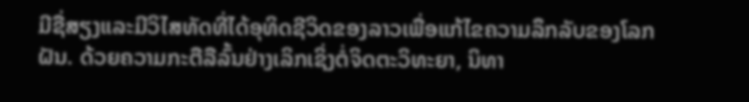ມີຊື່ສຽງແລະມີວິໄສທັດທີ່ໄດ້ອຸທິດຊີວິດຂອງລາວເພື່ອແກ້ໄຂຄວາມລຶກລັບຂອງໂລກຝັນ. ດ້ວຍຄວາມກະຕືລືລົ້ນຢ່າງເລິກເຊິ່ງຕໍ່ຈິດຕະວິທະຍາ, ນິທາ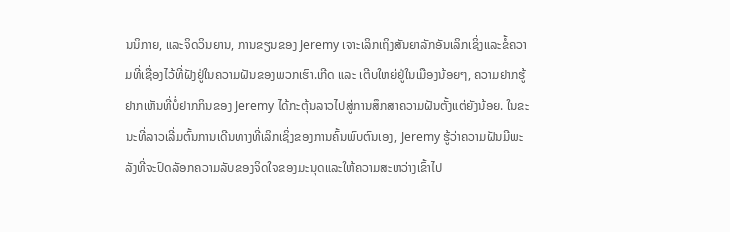ນນິກາຍ, ແລະຈິດວິນຍານ, ການຂຽນຂອງ Jeremy ເຈາະເລິກເຖິງສັນຍາລັກອັນເລິກເຊິ່ງແລະຂໍ້ຄວາມທີ່ເຊື່ອງໄວ້ທີ່ຝັງຢູ່ໃນຄວາມຝັນຂອງພວກເຮົາ.ເກີດ ແລະ ເຕີບໃຫຍ່ຢູ່ໃນເມືອງນ້ອຍໆ, ຄວາມຢາກຮູ້ຢາກເຫັນທີ່ບໍ່ຢາກກິນຂອງ Jeremy ໄດ້ກະຕຸ້ນລາວໄປສູ່ການສຶກສາຄວາມຝັນຕັ້ງແຕ່ຍັງນ້ອຍ. ໃນຂະນະທີ່ລາວເລີ່ມຕົ້ນການເດີນທາງທີ່ເລິກເຊິ່ງຂອງການຄົ້ນພົບຕົນເອງ, Jeremy ຮູ້ວ່າຄວາມຝັນມີພະລັງທີ່ຈະປົດລັອກຄວາມລັບຂອງຈິດໃຈຂອງມະນຸດແລະໃຫ້ຄວາມສະຫວ່າງເຂົ້າໄປ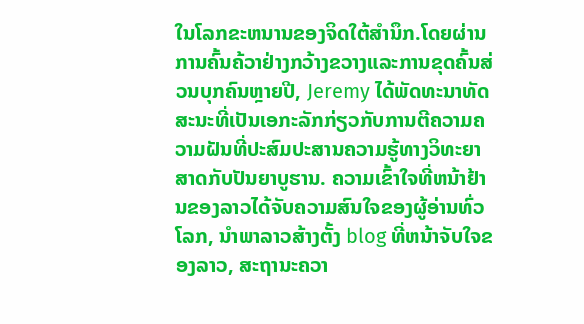ໃນໂລກຂະຫນານຂອງຈິດໃຕ້ສໍານຶກ.ໂດຍຜ່ານການຄົ້ນຄ້ວາຢ່າງກວ້າງຂວາງແລະການຂຸດຄົ້ນສ່ວນບຸກຄົນຫຼາຍປີ, Jeremy ໄດ້ພັດທະນາທັດສະນະທີ່ເປັນເອກະລັກກ່ຽວກັບການຕີຄວາມຄວາມຝັນທີ່ປະສົມປະສານຄວາມຮູ້ທາງວິທະຍາສາດກັບປັນຍາບູຮານ. ຄວາມເຂົ້າໃຈທີ່ຫນ້າຢ້ານຂອງລາວໄດ້ຈັບຄວາມສົນໃຈຂອງຜູ້ອ່ານທົ່ວໂລກ, ນໍາພາລາວສ້າງຕັ້ງ blog ທີ່ຫນ້າຈັບໃຈຂອງລາວ, ສະຖານະຄວາ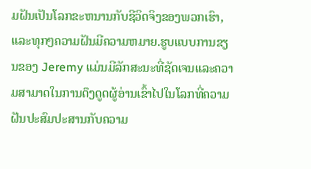ມຝັນເປັນໂລກຂະຫນານກັບຊີວິດຈິງຂອງພວກເຮົາ, ແລະທຸກໆຄວາມຝັນມີຄວາມຫມາຍ.ຮູບແບບການຂຽນຂອງ Jeremy ແມ່ນມີລັກສະນະທີ່ຊັດເຈນແລະຄວາມສາມາດໃນການດຶງດູດຜູ້ອ່ານເຂົ້າໄປໃນໂລກທີ່ຄວາມຝັນປະສົມປະສານກັບຄວາມ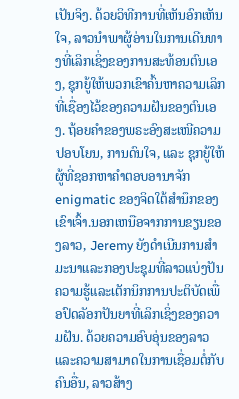ເປັນຈິງ. ດ້ວຍວິທີການທີ່ເຫັນອົກເຫັນໃຈ, ລາວນໍາພາຜູ້ອ່ານໃນການເດີນທາງທີ່ເລິກເຊິ່ງຂອງການສະທ້ອນຕົນເອງ, ຊຸກຍູ້ໃຫ້ພວກເຂົາຄົ້ນຫາຄວາມເລິກທີ່ເຊື່ອງໄວ້ຂອງຄວາມຝັນຂອງຕົນເອງ. ຖ້ອຍຄຳຂອງພຣະອົງສະເໜີຄວາມປອບໂຍນ, ການດົນໃຈ, ແລະ ຊຸກຍູ້ໃຫ້ຜູ້ທີ່ຊອກຫາຄຳຕອບອານາຈັກ enigmatic ຂອງຈິດໃຕ້ສໍານຶກຂອງເຂົາເຈົ້າ.ນອກເຫນືອຈາກການຂຽນຂອງລາວ, Jeremy ຍັງດໍາເນີນການສໍາມະນາແລະກອງປະຊຸມທີ່ລາວແບ່ງປັນຄວາມຮູ້ແລະເຕັກນິກການປະຕິບັດເພື່ອປົດລັອກປັນຍາທີ່ເລິກເຊິ່ງຂອງຄວາມຝັນ. ດ້ວຍຄວາມອົບອຸ່ນຂອງລາວແລະຄວາມສາມາດໃນການເຊື່ອມຕໍ່ກັບຄົນອື່ນ, ລາວສ້າງ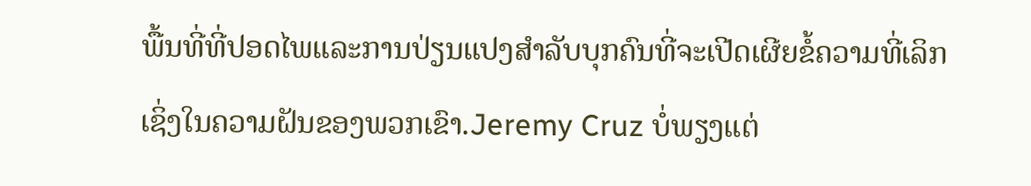ພື້ນທີ່ທີ່ປອດໄພແລະການປ່ຽນແປງສໍາລັບບຸກຄົນທີ່ຈະເປີດເຜີຍຂໍ້ຄວາມທີ່ເລິກເຊິ່ງໃນຄວາມຝັນຂອງພວກເຂົາ.Jeremy Cruz ບໍ່ພຽງແຕ່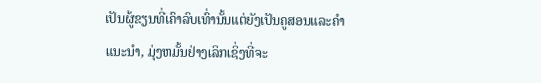ເປັນຜູ້ຂຽນທີ່ເຄົາລົບເທົ່ານັ້ນແຕ່ຍັງເປັນຄູສອນແລະຄໍາແນະນໍາ, ມຸ່ງຫມັ້ນຢ່າງເລິກເຊິ່ງທີ່ຈະ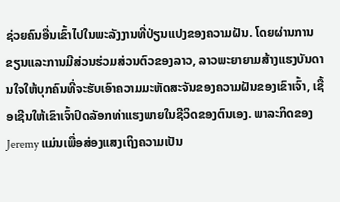ຊ່ວຍຄົນອື່ນເຂົ້າໄປໃນພະລັງງານທີ່ປ່ຽນແປງຂອງຄວາມຝັນ. ໂດຍຜ່ານການຂຽນແລະການມີສ່ວນຮ່ວມສ່ວນຕົວຂອງລາວ, ລາວພະຍາຍາມສ້າງແຮງບັນດານໃຈໃຫ້ບຸກຄົນທີ່ຈະຮັບເອົາຄວາມມະຫັດສະຈັນຂອງຄວາມຝັນຂອງເຂົາເຈົ້າ, ເຊື້ອເຊີນໃຫ້ເຂົາເຈົ້າປົດລັອກທ່າແຮງພາຍໃນຊີວິດຂອງຕົນເອງ. ພາລະກິດຂອງ Jeremy ແມ່ນເພື່ອສ່ອງແສງເຖິງຄວາມເປັນ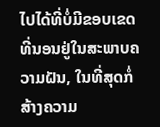ໄປໄດ້ທີ່ບໍ່ມີຂອບເຂດທີ່ນອນຢູ່ໃນສະພາບຄວາມຝັນ, ໃນທີ່ສຸດກໍ່ສ້າງຄວາມ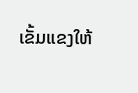ເຂັ້ມແຂງໃຫ້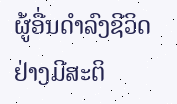ຜູ້ອື່ນດໍາລົງຊີວິດຢ່າງມີສະຕິ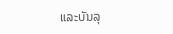ແລະບັນລຸ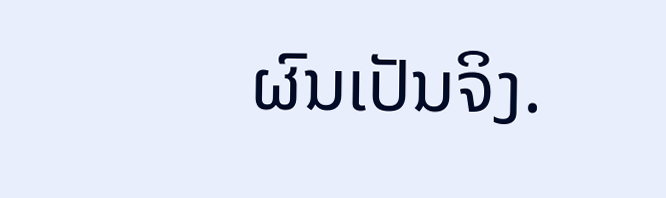ຜົນເປັນຈິງ.